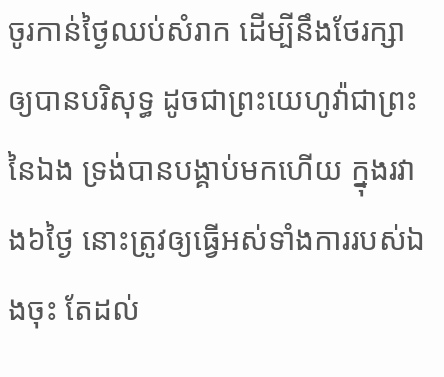ចូរកាន់ថ្ងៃឈប់សំរាក ដើម្បីនឹងថែរក្សាឲ្យបានបរិសុទ្ធ ដូចជាព្រះយេហូវ៉ាជាព្រះនៃឯង ទ្រង់បានបង្គាប់មកហើយ ក្នុងរវាង៦ថ្ងៃ នោះត្រូវឲ្យធ្វើអស់ទាំងការរបស់ឯងចុះ តែដល់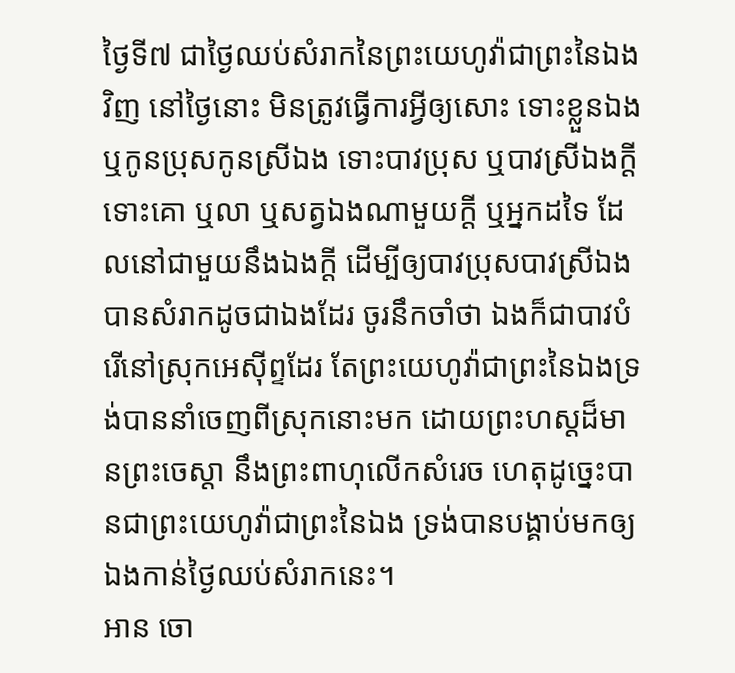ថ្ងៃទី៧ ជាថ្ងៃឈប់សំរាកនៃព្រះយេហូវ៉ាជាព្រះនៃឯងវិញ នៅថ្ងៃនោះ មិនត្រូវធ្វើការអ្វីឲ្យសោះ ទោះខ្លួនឯង ឬកូនប្រុសកូនស្រីឯង ទោះបាវប្រុស ឬបាវស្រីឯងក្តី ទោះគោ ឬលា ឬសត្វឯងណាមួយក្តី ឬអ្នកដទៃ ដែលនៅជាមួយនឹងឯងក្តី ដើម្បីឲ្យបាវប្រុសបាវស្រីឯងបានសំរាកដូចជាឯងដែរ ចូរនឹកចាំថា ឯងក៏ជាបាវបំរើនៅស្រុកអេស៊ីព្ទដែរ តែព្រះយេហូវ៉ាជាព្រះនៃឯងទ្រង់បាននាំចេញពីស្រុកនោះមក ដោយព្រះហស្តដ៏មានព្រះចេស្តា នឹងព្រះពាហុលើកសំរេច ហេតុដូច្នេះបានជាព្រះយេហូវ៉ាជាព្រះនៃឯង ទ្រង់បានបង្គាប់មកឲ្យឯងកាន់ថ្ងៃឈប់សំរាកនេះ។
អាន ចោ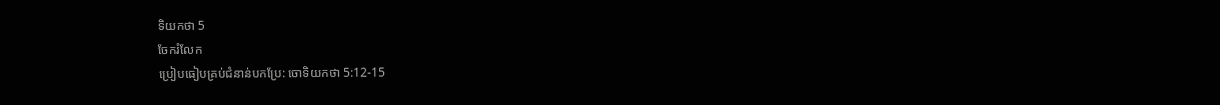ទិយកថា 5
ចែករំលែក
ប្រៀបធៀបគ្រប់ជំនាន់បកប្រែ: ចោទិយកថា 5:12-15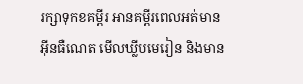រក្សាទុកខគម្ពីរ អានគម្ពីរពេលអត់មានអ៊ីនធឺណេត មើលឃ្លីបមេរៀន និងមាន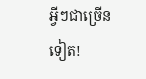អ្វីៗជាច្រើនទៀត!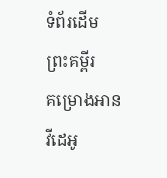ទំព័រដើម
ព្រះគម្ពីរ
គម្រោងអាន
វីដេអូ